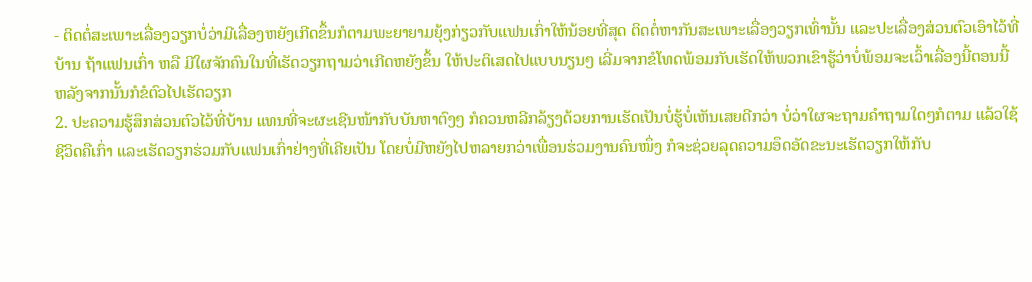- ຕິດຕໍ່ສະເພາະເລື່ອງວຽກບໍ່ວ່າມີເລື່ອງຫຍັງເກີດຂຶ້ນກໍຕາມພະຍາຍາມຍຸ້ງກ່ຽວກັບແຟນເກົ່າໃຫ້ນ້ອຍທີ່ສຸດ ຕິດຕໍ່ຫາກັນສະເພາະເລື່ອງວຽກເທົ່ານັ້ນ ແລະປະເລື່ອງສ່ວນຕົວເອົາໄວ້ທີ່ບ້ານ ຖ້າແຟນເກົ່າ ຫລື ມີໃຜຈັກຄົນໃນທີ່ເຮັດວຽກຖາມວ່າເກີດຫຍັງຂຶ້ນ ໃຫ້ປະຕິເສດໄປແບບນຽນໆ ເລີ່ມຈາກຂໍໂທດພ້ອມກັບເຮັດໃຫ້ພວກເຂົາຮູ້ວ່າບໍ່ພ້ອມຈະເວົ້າເລື່ອງນີ້ຕອນນີ້ ຫລັງຈາກນັ້ນກໍຂໍຕົວໄປເຮັດວຽກ
2. ປະຄວາມຮູ້ສຶກສ່ວນຕົວໄວ້ທີ່ບ້ານ ແທນທີ່ຈະຜະເຊີນໜ້າກັບບັນຫາຕົງໆ ກໍຄວນຫລີກລ້ຽງດ້ວຍການເຮັດເປັນບໍ່ຮູ້ບໍ່ເຫັນເສຍດີກວ່າ ບໍ່ວ່າໃຜຈະຖາມຄຳຖາມໃດໆກໍຕາມ ແລ້ວໃຊ້ຊີວິດຄືເກົ່າ ແລະເຮັດວຽກຮ່ວມກັບແຟນເກົ່າຢ່າງທີ່ເຄີຍເປັນ ໂດຍບໍ່ມີຫຍັງໄປຫລາຍກວ່າເພື່ອນຮ່ວມງານຄົນໜຶ່ງ ກໍຈະຊ່ວຍລຸດຄວາມອຶດອັດຂະນະເຮັດວຽກໃຫ້ກັບ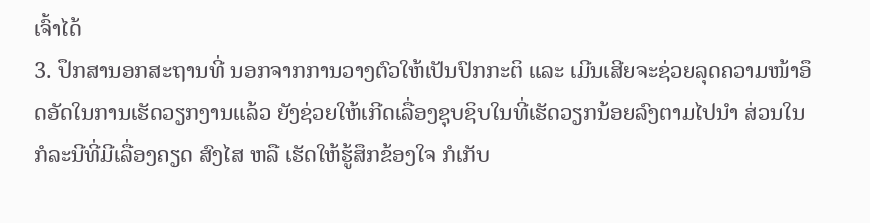ເຈົ້າໄດ້
3. ປຶກສານອກສະຖານທີ່ ນອກຈາກການວາງຕົວໃຫ້ເປັນປົກກະຕິ ແລະ ເມີນເສີຍຈະຊ່ວຍລຸດຄວາມໜ້າອຶດອັດໃນການເຮັດວຽກງານແລ້ວ ຍັງຊ່ວຍໃຫ້ເກີດເລື່ອງຊຸບຊິບໃນທີ່ເຮັດວຽກນ້ອຍລົງຕາມໄປນຳ ສ່ວນໃນກໍລະນີທີ່ມີເລື່ອງຄຽດ ສົງໄສ ຫລື ເຮັດໃຫ້ຮູ້ສຶກຂ້ອງໃຈ ກໍເກັບ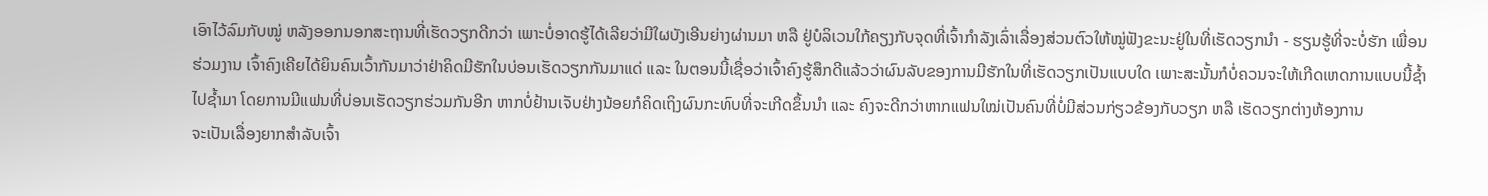ເອົາໄວ້ລົມກັບໝູ່ ຫລັງອອກນອກສະຖານທີ່ເຮັດວຽກດີກວ່າ ເພາະບໍ່ອາດຮູ້ໄດ້ເລີຍວ່າມີໃຜບັງເອີນຍ່າງຜ່ານມາ ຫລື ຢູ່ບໍລິເວນໃກ້ຄຽງກັບຈຸດທີ່ເຈົ້າກຳລັງເລົ່າເລື່ອງສ່ວນຕົວໃຫ້ໝູ່ຟັງຂະນະຢູ່ໃນທີ່ເຮັດວຽກນຳ - ຮຽນຮູ້ທີ່ຈະບໍ່ຮັກ ເພື່ອນຮ່ວມງານ ເຈົ້າຄົງເຄີຍໄດ້ຍິນຄົນເວົ້າກັນມາວ່າຢ່າຄິດມີຮັກໃນບ່ອນເຮັດວຽກກັນມາແດ່ ແລະ ໃນຕອນນີ້ເຊື່ອວ່າເຈົ້າຄົງຮູ້ສຶກດີແລ້ວວ່າຜົນລັບຂອງການມີຮັກໃນທີ່ເຮັດວຽກເປັນແບບໃດ ເພາະສະນັ້ນກໍບໍ່ຄວນຈະໃຫ້ເກີດເຫດການແບບນີ້ຊ້ຳໄປຊ້ຳມາ ໂດຍການມີແຟນທີ່ບ່ອນເຮັດວຽກຮ່ວມກັນອີກ ຫາກບໍ່ຢ້ານເຈັບຢ່າງນ້ອຍກໍຄິດເຖິງຜົນກະທົບທີ່ຈະເກີດຂຶ້ນນຳ ແລະ ຄົງຈະດີກວ່າຫາກແຟນໃໝ່ເປັນຄົນທີ່ບໍ່ມີສ່ວນກ່ຽວຂ້ອງກັບວຽກ ຫລື ເຮັດວຽກຕ່າງຫ້ອງການ
ຈະເປັນເລື່ອງຍາກສຳລັບເຈົ້າ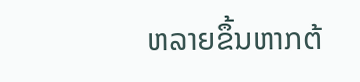ຫລາຍຂຶ້ນຫາກຕ້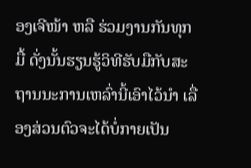ອງເຈີໜ້າ ຫລື ຮ່ວມງານກັນທຸກມື້ ດັ່ງນັ້ນຮຽນຮູ້ວິທີຮັບມືກັບສະຖານນະການເຫລົ່ານີ້ເອົາໄວ້ນຳ ເລື່ອງສ່ວນຕົວຈະໄດ້ບໍ່ກາຍເປັນ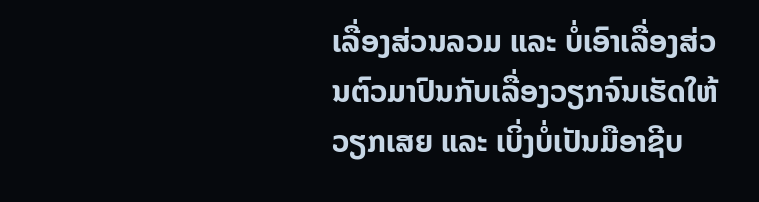ເລື່ອງສ່ວນລວມ ແລະ ບໍ່ເອົາເລື່ອງສ່ວນຕົວມາປົນກັບເລື່ອງວຽກຈົນເຮັດໃຫ້ວຽກເສຍ ແລະ ເບິ່ງບໍ່ເປັນມືອາຊີບ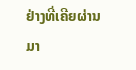ຢ່າງທີ່ເຄີຍຜ່ານມາ